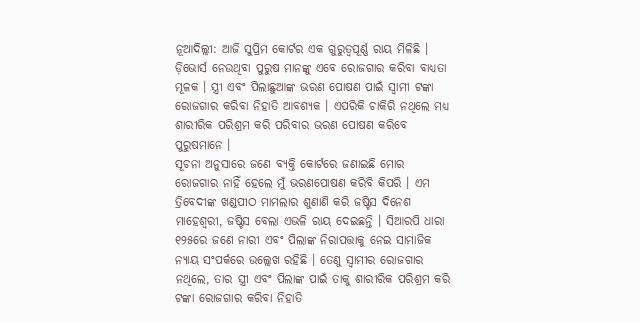ନୂଆଦିଲ୍ଲୀ: ଆଜି ସୁପ୍ରିମ କୋର୍ଟର ଏକ ଗୁରୁତ୍ୱପୂର୍ଣ୍ଣ ରାୟ ମିଳିଛି । ଡ଼ିଭୋର୍ସ ନେଉଥିବା ପୁରୁଷ ମାନଙ୍କୁ ଏବେ ରୋଜଗାର କରିବା ବାଧ୍ୟତା ମୂଳକ । ସ୍ତ୍ରୀ ଏବଂ ପିଲାଛୁଆଙ୍କ ଭରଣ ପୋଷଣ ପାଇଁ ସ୍ୱାମୀ ଟଙ୍କା ରୋଜଗାର କରିବା ନିହାତି ଆବଶ୍ୟକ । ଏପରିକି ଚାକିରି ନଥିଲେ ମଧ୍ୟ ଶାରୀରିକ ପରିଶ୍ରମ କରି ପରିବାର ଭରଣ ପୋଷଣ କରିବେ ପୁରୁଷମାନେ ।
ସୂଚନା ଅନୁସାରେ ଜଣେ ବ୍ୟକ୍ତି କୋର୍ଟରେ ଜଣାଇଛି ମୋର ରୋଜଗାର ନାହିଁ ହେଲେ ମୁଁ ଭରଣପୋଷଣ କରିବି କିପରି । ଏମ ତ୍ରିବେଦୀଙ୍କ ଖଣ୍ଡପୀଠ ମାମଲାର ଶୁଣାଣି କରି ଜଷ୍ଟିସ ଦିନେଶ ମାହେଶ୍ୱରୀ, ଜଷ୍ଟିସ ବେଲା ଏଭଳି ରାୟ ଦେଇଛନ୍ତି । ସିଆରପି ଧାରା ୧୨୫ରେ ଜଣେ ନାରୀ ଏବଂ ପିଲାଙ୍କ ନିରାପତ୍ତାକୁ ନେଇ ସାମାଜିକ ନ୍ୟାୟ ସଂପର୍କରେ ଉଲ୍ଲେଖ ରହିଛି । ତେଣୁ ସ୍ୱାମୀର ରୋଜଗାର ନଥିଲେ, ତାର ସ୍ତ୍ରୀ ଏବଂ ପିଲାଙ୍କ ପାଇଁ ତାକୁ ଶାରୀରିକ ପରିଶ୍ରମ କରି ଟଙ୍କା ରୋଜଗାର କରିବା ନିହାତି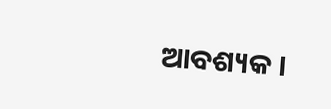ଆବଶ୍ୟକ ।